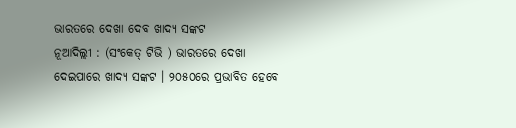ଭାରତରେ ଦେଖା ଦେବ ଖାଦ୍ୟ ସଙ୍କଟ
ନୂଆଦିଲ୍ଲୀ : (ସଂକେତ୍ ଟିଭି ) ଭାରତରେ ଦେଖା ଦେଇପାରେ ଖାଦ୍ୟ ସଙ୍କଟ । ୨୦୫୦ରେ ପ୍ରଭାବିତ ହେବେ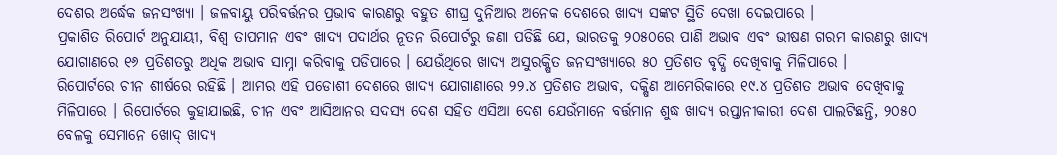ଦେଶର ଅର୍ଦ୍ଧେକ ଜନସଂଖ୍ୟା । ଜଳବାୟୁ ପରିବର୍ତ୍ତନର ପ୍ରଭାବ କାରଣରୁ ବହୁତ ଶୀଘ୍ର ଦୁନିଆର ଅନେକ ଦେଶରେ ଖାଦ୍ୟ ସଙ୍କଟ ସ୍ଥିତି ଦେଖା ଦେଇପାରେ ।
ପ୍ରକାଶିତ ରିପୋର୍ଟ ଅନୁଯାୟୀ, ବିଶ୍ୱ ତାପମାନ ଏବଂ ଖାଦ୍ୟ ପଦାର୍ଥର ନୂତନ ରିପୋର୍ଟରୁ ଜଣା ପଡିଛି ଯେ, ଭାରତକୁ ୨୦୫୦ରେ ପାଣି ଅଭାବ ଏବଂ ଭୀଷଣ ଗରମ କାରଣରୁ ଖାଦ୍ୟ ଯୋଗାଣରେ ୧୬ ପ୍ରତିଶତରୁ ଅଧିକ ଅଭାବ ସାମ୍ନା କରିବାକୁ ପଡିପାରେ । ଯେଉଁଥିରେ ଖାଦ୍ୟ ଅସୁରକ୍ଷିତ ଜନସଂଖ୍ୟାରେ ୫୦ ପ୍ରତିଶତ ବୃଦ୍ଧି ଦେଖିବାକୁ ମିଳିପାରେ ।
ରିପୋର୍ଟରେ ଚୀନ ଶୀର୍ଷରେ ରହିଛି । ଆମର ଏହି ପଡୋଶୀ ଦେଶରେ ଖାଦ୍ୟ ଯୋଗାଣାରେ ୨୨.୪ ପ୍ରତିଶତ ଅଭାବ, ଦକ୍ଷିଣ ଆମେରିକାରେ ୧୯.୪ ପ୍ରତିଶତ ଅଭାବ ଦେଖିବାକୁ ମିଳିପାରେ । ରିପୋର୍ଟରେ କୁହାଯାଇଛି, ଚୀନ ଏବଂ ଆସିଆନର ସଦସ୍ୟ ଦେଶ ସହିତ ଏସିଆ ଦେଶ ଯେଉଁମାନେ ବର୍ତ୍ତମାନ ଶୁଦ୍ଧ ଖାଦ୍ୟ ରପ୍ତାନୀକାରୀ ଦେଶ ପାଲଟିଛନ୍ତି, ୨୦୫୦ ବେଳକୁ ସେମାନେ ଖୋଦ୍ ଖାଦ୍ୟ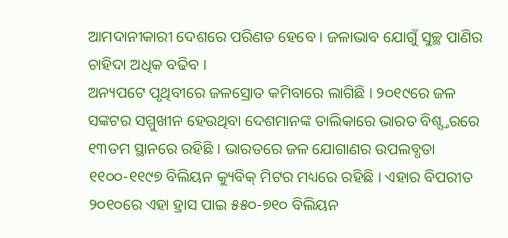ଆମଦାନୀକାରୀ ଦେଶରେ ପରିଣତ ହେବେ । ଜଳାଭାବ ଯୋଗୁଁ ସୁଚ୍ଛ ପାଣିର ଚାହିଦା ଅଧିକ ବଢିବ ।
ଅନ୍ୟପଟେ ପୃଥିବୀରେ ଜଳସ୍ରୋତ କମିବାରେ ଲାଗିଛି । ୨୦୧୯ରେ ଜଳ ସଙ୍କଟର ସମ୍ମୁଖୀନ ହେଉଥିବା ଦେଶମାନଙ୍କ ତାଲିକାରେ ଭାରତ ବିଶ୍ସ୍ତରରେ ୧୩ତମ ସ୍ଥାନରେ ରହିଛି । ଭାରତରେ ଜଳ ଯୋଗାଣର ଉପଲବ୍ଧତା ୧୧୦୦-୧୧୯୭ ବିଲିୟନ କ୍ୟୁବିକ୍ ମିଟର ମଧ୍ୟରେ ରହିଛି । ଏହାର ବିପରୀତ ୨୦୧୦ରେ ଏହା ହ୍ରାସ ପାଇ ୫୫୦-୭୧୦ ବିଲିୟନ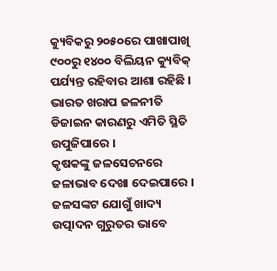କ୍ୟୁବିକରୁ ୨୦୫୦ରେ ପାଖାପାଖି ୯୦୦ରୁ ୧୪୦୦ ବିଲିୟନ କ୍ୟୁବିକ୍ ପର୍ଯ୍ୟନ୍ତ ରହିବାର ଆଶା ରହିଛି । ଭାରତ ଖରାପ ଜଳନୀତି ଡିଜାଇନ କାରଣରୁ ଏମିତି ସ୍ଥିତି ଉପୁଜିପାରେ ।
କୃଷକଙ୍କୁ ଜଳସେଚନରେ ଜଳାଭାବ ଦେଖା ଦେଇପାରେ । ଜଳସଙ୍କଟ ଯୋଗୁଁ ଖାଦ୍ୟ ଉତ୍ପାଦନ ଗୁରୁତର ଭାବେ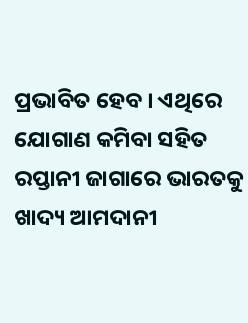ପ୍ରଭାବିତ ହେବ । ଏଥିରେ ଯୋଗାଣ କମିବା ସହିତ ରପ୍ତାନୀ ଜାଗାରେ ଭାରତକୁ ଖାଦ୍ୟ ଆମଦାନୀ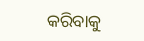କରିବାକୁ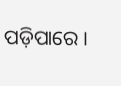ପଡ଼ିପାରେ ।